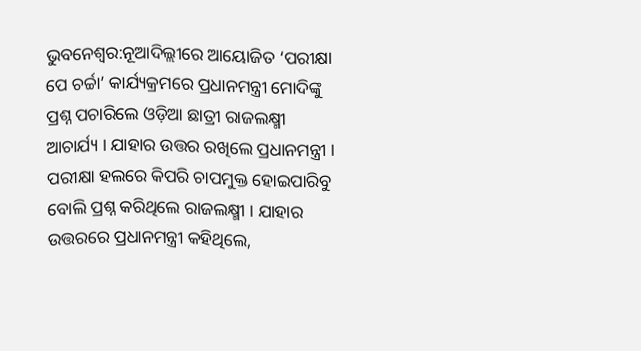ଭୁବନେଶ୍ବର:ନୂଆଦିଲ୍ଲୀରେ ଆୟୋଜିତ ‘ପରୀକ୍ଷା ପେ ଚର୍ଚ୍ଚା’ କାର୍ଯ୍ୟକ୍ରମରେ ପ୍ରଧାନମନ୍ତ୍ରୀ ମୋଦିଙ୍କୁ ପ୍ରଶ୍ନ ପଚାରିଲେ ଓଡ଼ିଆ ଛାତ୍ରୀ ରାଜଲକ୍ଷ୍ମୀ ଆଚାର୍ଯ୍ୟ । ଯାହାର ଉତ୍ତର ରଖିଲେ ପ୍ରଧାନମନ୍ତ୍ରୀ । ପରୀକ୍ଷା ହଲରେ କିପରି ଚାପମୁକ୍ତ ହୋଇପାରିବୁ ବୋଲି ପ୍ରଶ୍ନ କରିଥିଲେ ରାଜଲକ୍ଷ୍ମୀ । ଯାହାର ଉତ୍ତରରେ ପ୍ରଧାନମନ୍ତ୍ରୀ କହିଥିଲେ,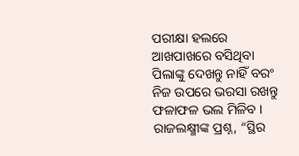ପରୀକ୍ଷା ହଲରେ ଆଖପାଖରେ ବସିଥିବା ପିଲାଙ୍କୁ ଦେଖନ୍ତୁ ନାହିଁ ବରଂ ନିଜ ଉପରେ ଭରସା ରଖନ୍ତୁ ଫଳାଫଳ ଭଲ ମିଳିବ ।
ରାଜଲକ୍ଷ୍ମୀଙ୍କ ପ୍ରଶ୍ନ, “ସ୍ଥିର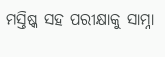ମସ୍ତିଷ୍କ ସହ ପରୀକ୍ଷାକୁ ସାମ୍ନା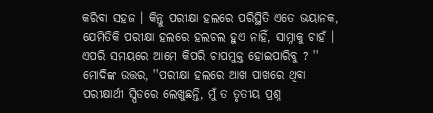କରିବା ସହଜ । କିନ୍ତୁ ପରୀକ୍ଷା ହଲରେ ପରିସ୍ଥିତି ଏତେ ଭୟାନକ, ଯେମିତିକି ପରୀକ୍ଷା ହଲରେ ହଲଚଲ ହୁଏ ନାହିଁ, ସାମ୍ନାକୁ ଚାହଁ । ଏପରି ସମୟରେ ଆମେ କିପରି ଚାପମୁକ୍ତ ହୋଇପାରିବୁ ? ''
ମୋଦିଙ୍କ ଉତ୍ତର, ''ପରୀକ୍ଷା ହଲରେ ଆଖ ପାଖରେ ଥିବା ପରୀକ୍ଷାର୍ଥୀ ସ୍ପିଡରେ ଲେଖୁଛନ୍ତି, ମୁଁ ତ ତୃତୀୟ ପ୍ରଶ୍ନ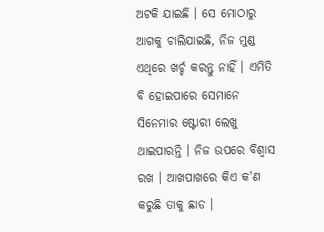ଅଟକି ଯାଇଛି । ସେ ମୋଠାରୁ ଆଗକୁ ଚାଲିଯାଇଛି, ନିଜ ମୁଣ୍ଡ ଏଥିରେ ଖର୍ଚ୍ଚ କରନ୍ତୁ ନାହିଁ । ଏମିତି ବି ହୋଇପାରେ ସେମାନେ ସିନେମାର ଷ୍ଟୋରୀ ଲେଖୁ ଥାଇପାରନ୍ତି । ନିଜ ଉପରେ ବିଶ୍ବାସ ରଖ । ଆଖପାଖରେ କିଏ କ'ଣ କରୁଛି ତାକୁ ଛାଡ ।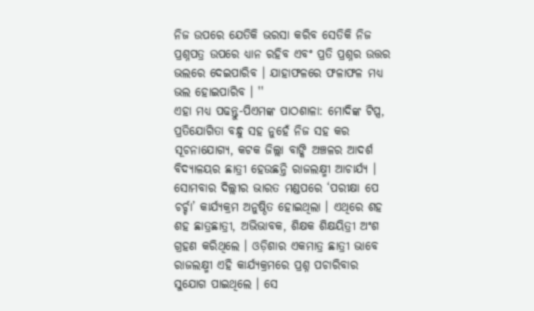ନିଜ ଉପରେ ଯେତିକି ଭରସା କରିବ ସେତିକି ନିଜ ପ୍ରଶ୍ନପତ୍ର ଉପରେ ଧ୍ୟାନ ରହିବ ଏବଂ ପ୍ରତି ପ୍ରଶ୍ନର ଉତ୍ତର ଭଲରେ ଦେଇପାରିବ । ଯାହାଫଳରେ ଫଳାଫଳ ମଧ୍ୟ ଭଲ ହୋଇପାରିବ । ''
ଏହା ମଧ୍ୟ ପଢନ୍ତୁ-ପିଏମଙ୍କ ପାଠଶାଳା: ମୋଦିଙ୍କ ଟିପ୍ସ, ପ୍ରତିଯୋଗିତା ବନ୍ଧୁ ସହ ନୁହେଁ ନିଜ ସହ କର
ସୂଚନାଯୋଗ୍ୟ, କଟକ ଜିଲ୍ଲା ବାଙ୍କି ଅଞ୍ଚଳର ଆଦର୍ଶ ବିଦ୍ୟାଳୟର ଛାତ୍ରୀ ହେଉଛନ୍ତି ରାଜଲକ୍ଷ୍ମୀ ଆଚାର୍ଯ୍ୟ । ସୋମବାର ଦିଲ୍ଲୀର ଭାରତ ମଣ୍ଡପରେ ‘ପରୀକ୍ଷା ପେ ଚର୍ଚ୍ଚା’ କାର୍ଯ୍ୟକ୍ରମ ଅନୁଷ୍ଠିତ ହୋଇଥିଲା । ଏଥିରେ ଶହ ଶହ ଛାତ୍ରଛାତ୍ରୀ, ଅଭିଭାବକ, ଶିକ୍ଷକ ଶିକ୍ଷୟିତ୍ରୀ ଅଂଶ ଗ୍ରହଣ କରିଥିଲେ । ଓଡ଼ିଶାର ଏକମାତ୍ର ଛାତ୍ରୀ ଭାବେ ରାଜଲକ୍ଷ୍ମୀ ଏହି କାର୍ଯ୍ୟକ୍ରମରେ ପ୍ରଶ୍ନ ପଚାରିବାର ସୁଯୋଗ ପାଇଥିଲେ । ସେ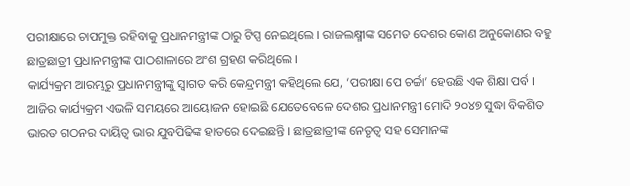ପରୀକ୍ଷାରେ ଚାପମୁକ୍ତ ରହିବାକୁ ପ୍ରଧାନମନ୍ତ୍ରୀଙ୍କ ଠାରୁ ଟିପ୍ସ ନେଇଥିଲେ । ରାଜଲକ୍ଷ୍ମୀଙ୍କ ସମେତ ଦେଶର କୋଣ ଅନୁକୋଣର ବହୁ ଛାତ୍ରଛାତ୍ରୀ ପ୍ରଧାନମନ୍ତ୍ରୀଙ୍କ ପାଠଶାଳାରେ ଅଂଶ ଗ୍ରହଣ କରିଥିଲେ ।
କାର୍ଯ୍ୟକ୍ରମ ଆରମ୍ଭରୁ ପ୍ରଧାନମନ୍ତ୍ରୀଙ୍କୁ ସ୍ୱାଗତ କରି କେନ୍ଦ୍ରମନ୍ତ୍ରୀ କହିଥିଲେ ଯେ, ‘ପରୀକ୍ଷା ପେ ଚର୍ଚ୍ଚା’ ହେଉଛି ଏକ ଶିକ୍ଷା ପର୍ବ । ଆଜିର କାର୍ଯ୍ୟକ୍ରମ ଏଭଳି ସମୟରେ ଆୟୋଜନ ହୋଇଛି ଯେତେବେଳେ ଦେଶର ପ୍ରଧାନମନ୍ତ୍ରୀ ମୋଦି ୨୦୪୭ ସୁଦ୍ଧା ବିକଶିତ ଭାରତ ଗଠନର ଦାୟିତ୍ୱ ଭାର ଯୁବପିଢିଙ୍କ ହାତରେ ଦେଇଛନ୍ତି । ଛାତ୍ରଛାତ୍ରୀଙ୍କ ନେତୃତ୍ୱ ସହ ସେମାନଙ୍କ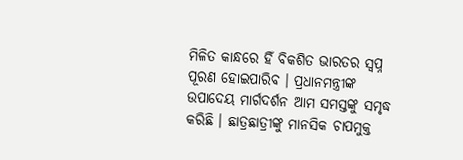ମିଳିତ କାନ୍ଧରେ ହିଁ ବିକଶିତ ଭାରତର ସ୍ୱପ୍ନ ପୂରଣ ହୋଇପାରିବ । ପ୍ରଧାନମନ୍ତ୍ରୀଙ୍କ ଉପାଦେୟ ମାର୍ଗଦର୍ଶନ ଆମ ସମସ୍ତଙ୍କୁ ସମୃଦ୍ଧ କରିଛି । ଛାତ୍ରଛାତ୍ରୀଙ୍କୁ ମାନସିକ ଚାପମୁକ୍ତ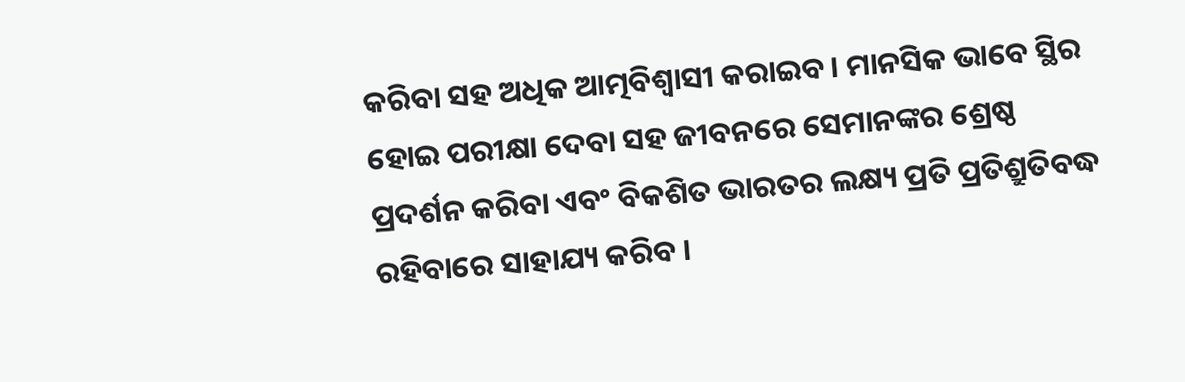କରିବା ସହ ଅଧିକ ଆତ୍ମବିଶ୍ୱାସୀ କରାଇବ । ମାନସିକ ଭାବେ ସ୍ଥିର ହୋଇ ପରୀକ୍ଷା ଦେବା ସହ ଜୀବନରେ ସେମାନଙ୍କର ଶ୍ରେଷ୍ଠ ପ୍ରଦର୍ଶନ କରିବା ଏବଂ ବିକଶିତ ଭାରତର ଲକ୍ଷ୍ୟ ପ୍ରତି ପ୍ରତିଶ୍ରୁତିବଦ୍ଧ ରହିବାରେ ସାହାଯ୍ୟ କରିବ ।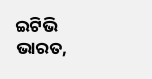ଇଟିଭି ଭାରତ,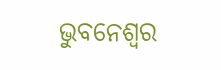ଭୁବନେଶ୍ବର